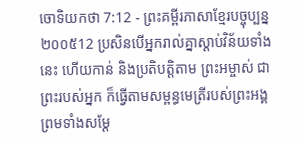ចោទិយកថា 7:12 - ព្រះគម្ពីរភាសាខ្មែរបច្ចុប្បន្ន ២០០៥12 ប្រសិនបើអ្នករាល់គ្នាស្ដាប់វិន័យទាំងនេះ ហើយកាន់ និងប្រតិបត្តិតាម ព្រះអម្ចាស់ ជាព្រះរបស់អ្នក ក៏ធ្វើតាមសម្ពន្ធមេត្រីរបស់ព្រះអង្គ ព្រមទាំងសម្តែ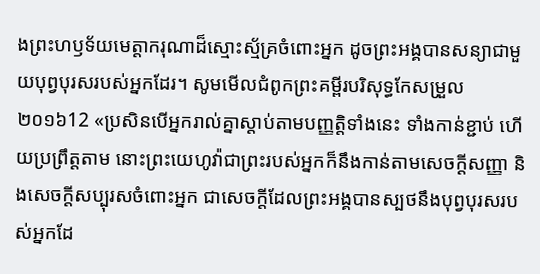ងព្រះហឫទ័យមេត្តាករុណាដ៏ស្មោះស្ម័គ្រចំពោះអ្នក ដូចព្រះអង្គបានសន្យាជាមួយបុព្វបុរសរបស់អ្នកដែរ។ សូមមើលជំពូកព្រះគម្ពីរបរិសុទ្ធកែសម្រួល ២០១៦12 «ប្រសិនបើអ្នករាល់គ្នាស្តាប់តាមបញ្ញត្តិទាំងនេះ ទាំងកាន់ខ្ជាប់ ហើយប្រព្រឹត្តតាម នោះព្រះយេហូវ៉ាជាព្រះរបស់អ្នកក៏នឹងកាន់តាមសេចក្ដីសញ្ញា និងសេចក្ដីសប្បុរសចំពោះអ្នក ជាសេចក្ដីដែលព្រះអង្គបានស្បថនឹងបុព្វបុរសរបស់អ្នកដែ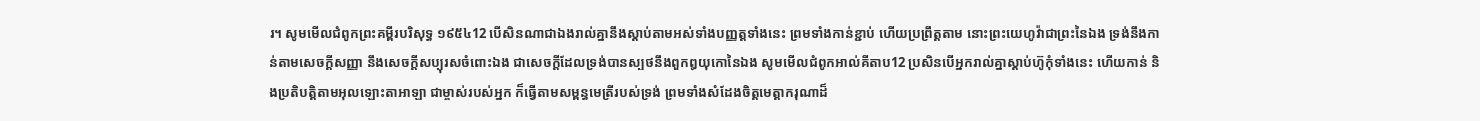រ។ សូមមើលជំពូកព្រះគម្ពីរបរិសុទ្ធ ១៩៥៤12 បើសិនណាជាឯងរាល់គ្នានឹងស្តាប់តាមអស់ទាំងបញ្ញត្តទាំងនេះ ព្រមទាំងកាន់ខ្ជាប់ ហើយប្រព្រឹត្តតាម នោះព្រះយេហូវ៉ាជាព្រះនៃឯង ទ្រង់នឹងកាន់តាមសេចក្ដីសញ្ញា នឹងសេចក្ដីសប្បុរសចំពោះឯង ជាសេចក្ដីដែលទ្រង់បានស្បថនឹងពួកឰយុកោនៃឯង សូមមើលជំពូកអាល់គីតាប12 ប្រសិនបើអ្នករាល់គ្នាស្តាប់ហ៊ូកុំទាំងនេះ ហើយកាន់ និងប្រតិបត្តិតាមអុលឡោះតាអាឡា ជាម្ចាស់របស់អ្នក ក៏ធ្វើតាមសម្ពន្ធមេត្រីរបស់ទ្រង់ ព្រមទាំងសំដែងចិត្តមេត្តាករុណាដ៏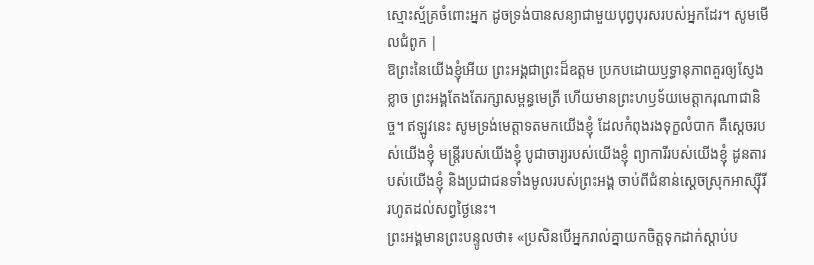ស្មោះស្ម័គ្រចំពោះអ្នក ដូចទ្រង់បានសន្យាជាមួយបុព្វបុរសរបស់អ្នកដែរ។ សូមមើលជំពូក |
ឱព្រះនៃយើងខ្ញុំអើយ ព្រះអង្គជាព្រះដ៏ឧត្ដម ប្រកបដោយឫទ្ធានុភាពគួរឲ្យស្ញែងខ្លាច ព្រះអង្គតែងតែរក្សាសម្ពន្ធមេត្រី ហើយមានព្រះហឫទ័យមេត្តាករុណាជានិច្ច។ ឥឡូវនេះ សូមទ្រង់មេត្តាទតមកយើងខ្ញុំ ដែលកំពុងរងទុក្ខលំបាក គឺស្ដេចរបស់យើងខ្ញុំ មន្ត្រីរបស់យើងខ្ញុំ បូជាចារ្យរបស់យើងខ្ញុំ ព្យាការីរបស់យើងខ្ញុំ ដូនតារបស់យើងខ្ញុំ និងប្រជាជនទាំងមូលរបស់ព្រះអង្គ ចាប់ពីជំនាន់ស្ដេចស្រុកអាស្ស៊ីរី រហូតដល់សព្វថ្ងៃនេះ។
ព្រះអង្គមានព្រះបន្ទូលថា៖ «ប្រសិនបើអ្នករាល់គ្នាយកចិត្តទុកដាក់ស្ដាប់ប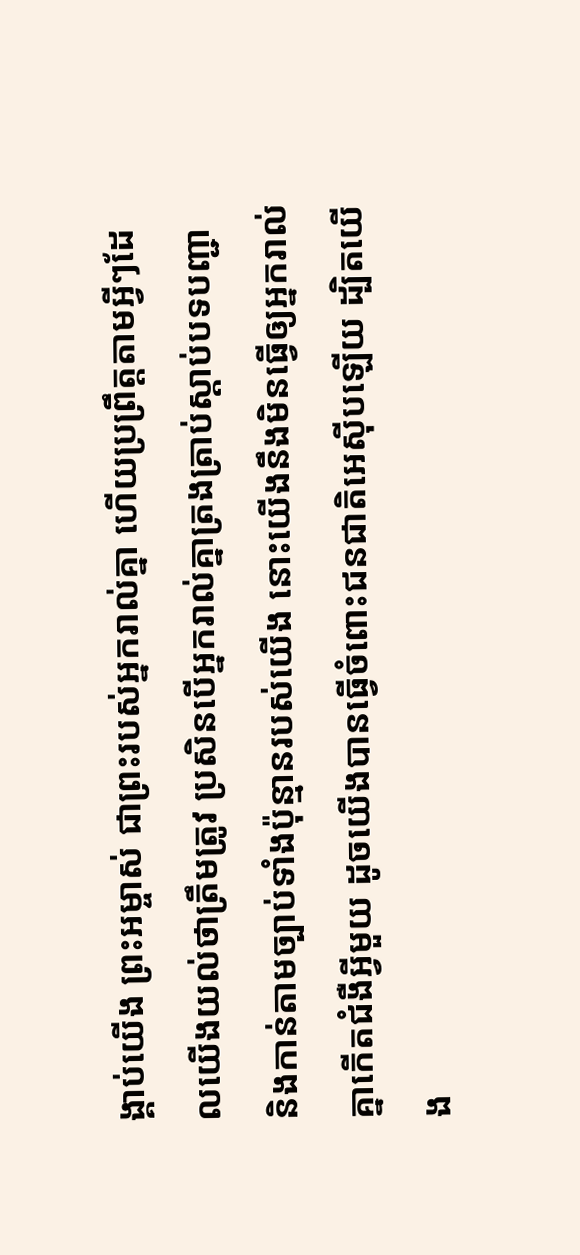ង្គាប់យើង ព្រះអម្ចាស់ ជាព្រះរបស់អ្នករាល់គ្នា ហើយប្រព្រឹត្តតាមអ្វីៗដែលយើងយល់ថាត្រឹមត្រូវ ប្រសិនបើអ្នករាល់គ្នាត្រងត្រាប់ស្ដាប់បទបញ្ជា និងកាន់តាមច្បាប់ទាំងប៉ុន្មានរបស់យើង នោះយើងនឹងមិនធ្វើឲ្យអ្នករាល់គ្នាកើតជំងឺអ្វីមួយ ដូចយើងបានធ្វើចំពោះជនជាតិអេស៊ីបឡើយ ដ្បិតយើង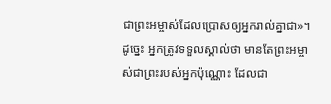ជាព្រះអម្ចាស់ដែលប្រោសឲ្យអ្នករាល់គ្នាជា»។
ដូច្នេះ អ្នកត្រូវទទួលស្គាល់ថា មានតែព្រះអម្ចាស់ជាព្រះរបស់អ្នកប៉ុណ្ណោះ ដែលជា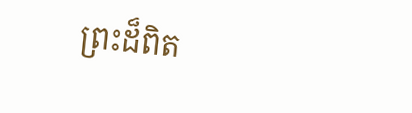ព្រះដ៏ពិត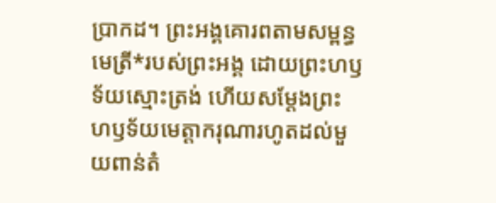ប្រាកដ។ ព្រះអង្គគោរពតាមសម្ពន្ធមេត្រី*របស់ព្រះអង្គ ដោយព្រះហឫទ័យស្មោះត្រង់ ហើយសម្តែងព្រះហឫទ័យមេត្តាករុណារហូតដល់មួយពាន់តំ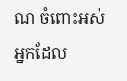ណ ចំពោះអស់អ្នកដែល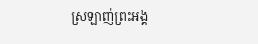ស្រឡាញ់ព្រះអង្គ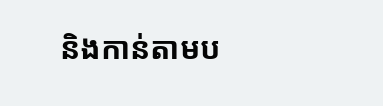និងកាន់តាមប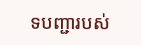ទបញ្ជារបស់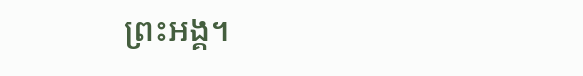ព្រះអង្គ។